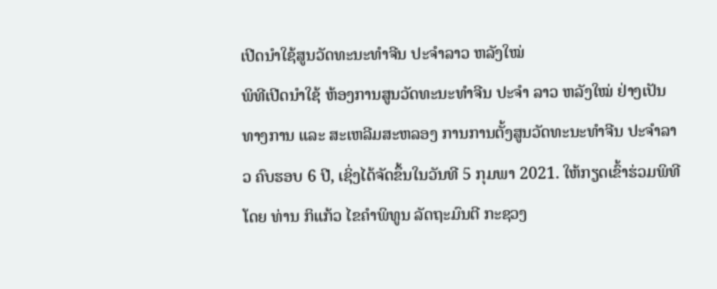ເປີດນຳໃຊ້ສູນວັດທະນະທໍາຈີນ ປະຈໍາລາວ ຫລັງໃໝ່
ພິທີເປີດນຳໃຊ້ ຫ້ອງການສູນວັດທະນະທໍາຈີນ ປະຈໍາ ລາວ ຫລັງໃໝ່ ຢ່າງເປັນທາງການ ແລະ ສະເຫລີມສະຫລອງ ການການຕັ້ງສູນວັດທະນະທຳຈີນ ປະຈຳລາວ ຄົບຮອບ 6 ປີ, ເຊິ່ງໄດ້ຈັດຂຶ້ນໃນວັນທີ 5 ກຸມພາ 2021. ໃຫ້ກຽດເຂົ້າຮ່ວມພິທີໂດຍ ທ່ານ ກິແກ້ວ ໄຂຄໍາພິທູນ ລັດຖະມົນຕີ ກະຊວງ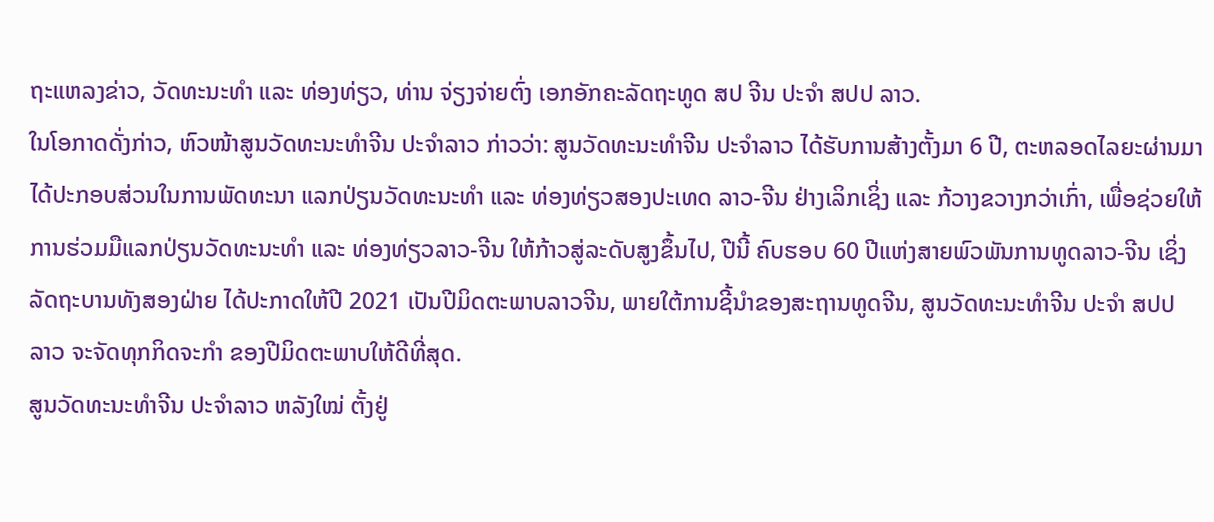ຖະແຫລງຂ່າວ, ວັດທະນະທໍາ ແລະ ທ່ອງທ່ຽວ, ທ່ານ ຈ່ຽງຈ່າຍຕົ່ງ ເອກອັກຄະລັດຖະທູດ ສປ ຈີນ ປະຈໍາ ສປປ ລາວ.
ໃນໂອກາດດັ່ງກ່າວ, ຫົວໜ້າສູນວັດທະນະທໍາຈີນ ປະຈຳລາວ ກ່າວວ່າ: ສູນວັດທະນະທຳຈີນ ປະຈຳລາວ ໄດ້ຮັບການສ້າງຕັ້ງມາ 6 ປີ, ຕະຫລອດໄລຍະຜ່ານມາ ໄດ້ປະກອບສ່ວນໃນການພັດທະນາ ແລກປ່ຽນວັດທະນະທໍາ ແລະ ທ່ອງທ່ຽວສອງປະເທດ ລາວ-ຈີນ ຢ່າງເລິກເຊິ່ງ ແລະ ກ້ວາງຂວາງກວ່າເກົ່າ, ເພື່ອຊ່ວຍໃຫ້ການຮ່ວມມືແລກປ່ຽນວັດທະນະທໍາ ແລະ ທ່ອງທ່ຽວລາວ-ຈີນ ໃຫ້ກ້າວສູ່ລະດັບສູງຂຶ້ນໄປ, ປີນີ້ ຄົບຮອບ 60 ປີແຫ່ງສາຍພົວພັນການທູດລາວ-ຈີນ ເຊິ່ງລັດຖະບານທັງສອງຝ່າຍ ໄດ້ປະກາດໃຫ້ປີ 2021 ເປັນປີມິດຕະພາບລາວຈີນ, ພາຍໃຕ້ການຊີ້ນໍາຂອງສະຖານທູດຈີນ, ສູນວັດທະນະທໍາຈີນ ປະຈໍາ ສປປ ລາວ ຈະຈັດທຸກກິດຈະກໍາ ຂອງປີມິດຕະພາບໃຫ້ດີທີ່ສຸດ.
ສູນວັດທະນະທໍາຈີນ ປະຈຳລາວ ຫລັງໃໝ່ ຕັ້ງຢູ່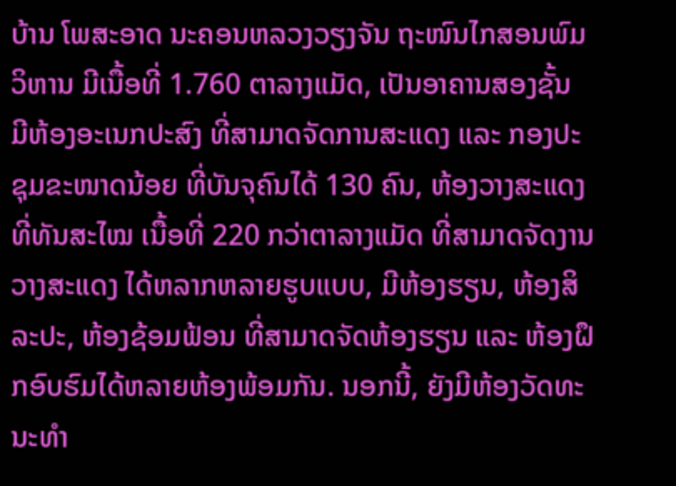ບ້ານ ໂພສະອາດ ນະຄອນຫລວງວຽງຈັນ ຖະໜົນໄກສອນພົມວິຫານ ມີເນື້ອທີ່ 1.760 ຕາລາງແມັດ, ເປັນອາຄານສອງຊັ້ນ ມີຫ້ອງອະເນກປະສົງ ທີ່ສາມາດຈັດການສະແດງ ແລະ ກອງປະຊຸມຂະໜາດນ້ອຍ ທີ່ບັນຈຸຄົນໄດ້ 130 ຄົນ, ຫ້ອງວາງສະແດງ ທີ່ທັນສະໄໝ ເນື້ອທີ່ 220 ກວ່າຕາລາງແມັດ ທີ່ສາມາດຈັດງານວາງສະແດງ ໄດ້ຫລາກຫລາຍຮູບແບບ, ມີຫ້ອງຮຽນ, ຫ້ອງສິລະປະ, ຫ້ອງຊ້ອມຟ້ອນ ທີ່ສາມາດຈັດຫ້ອງຮຽນ ແລະ ຫ້ອງຝຶກອົບຮົມໄດ້ຫລາຍຫ້ອງພ້ອມກັນ. ນອກນີ້, ຍັງມີຫ້ອງວັດທະນະທໍາ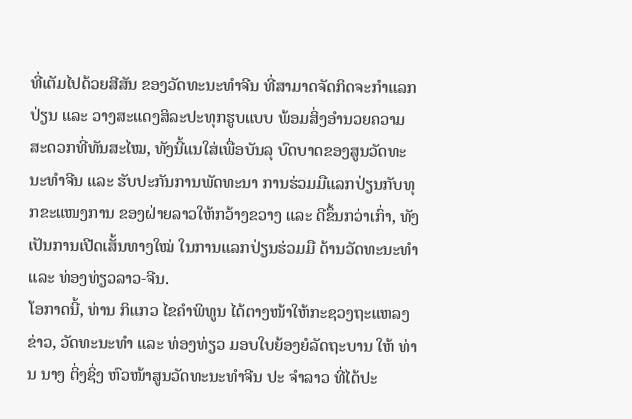ທີ່ເຕັມໄປດ້ວຍສີສັນ ຂອງວັດທະນະທໍາຈີນ ທີ່ສາມາດຈັດກິດຈະກໍາແລກປ່ຽນ ແລະ ວາງສະແດງສິລະປະທຸກຮູບແບບ ພ້ອມສິ່ງອໍານວຍຄວາມສະດວກທີ່ທັນສະໄໝ, ທັງນີ້ແນໃສ່ເພື່ອບັນລຸ ບົດບາດຂອງສູນວັດທະນະທໍາຈີນ ແລະ ຮັບປະກັນການພັດທະນາ ການຮ່ວມມືແລກປ່ຽນກັບທຸກຂະແໜງການ ຂອງຝ່າຍລາວໃຫ້ກວ້າງຂວາງ ແລະ ດີຂຶ້ນກວ່າເກົ່າ, ທັງເປັນການເປີດເສັ້ນທາງໃໝ່ ໃນການແລກປ່ຽນຮ່ວມມື ດ້ານວັດທະນະທໍາ ແລະ ທ່ອງທ່ຽວລາວ-ຈີນ.
ໂອກາດນີ້, ທ່ານ ກິແກວ ໄຂຄຳພິທູນ ໄດ້ຕາງໜ້າໃຫ້ກະຊວງຖະແຫລງຂ່າວ, ວັດທະນະທໍາ ແລະ ທ່ອງທ່ຽວ ມອບໃບຍ້ອງຍໍລັດຖະບານ ໃຫ້ ທ່ານ ນາງ ຕິ່ງຊິ່ງ ຫົວໜ້າສູນວັດທະນະທໍາຈີນ ປະ ຈຳລາວ ທີ່ໄດ້ປະ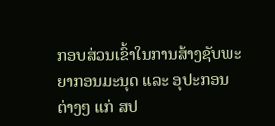ກອບສ່ວນເຂົ້າໃນການສ້າງຊັບພະຍາກອນມະນຸດ ແລະ ອຸປະກອນຕ່າງໆ ແກ່ ສປ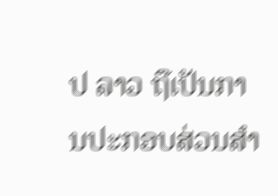ປ ລາວ ຖືເປັນການປະກອບສ່ວນສຳ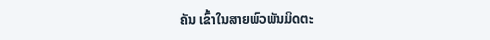ຄັນ ເຂົ້າໃນສາຍພົວພັນມິດຕະ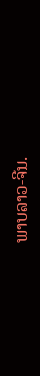ພາບລາວ-ຈີນ.